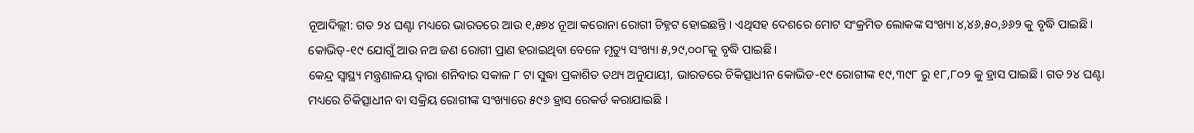ନୂଆଦିଲ୍ଲୀ: ଗତ ୨୪ ଘଣ୍ଟା ମଧ୍ୟରେ ଭାରତରେ ଆଉ ୧,୫୭୪ ନୂଆ କରୋନା ରୋଗୀ ଚିହ୍ନଟ ହୋଇଛନ୍ତି । ଏଥିସହ ଦେଶରେ ମୋଟ ସଂକ୍ରମିତ ଲୋକଙ୍କ ସଂଖ୍ୟା ୪,୪୬,୫୦,୬୬୨ କୁ ବୃଦ୍ଧି ପାଇଛି। କୋଭିଡ୍-୧୯ ଯୋଗୁଁ ଆଉ ନଅ ଜଣ ରୋଗୀ ପ୍ରାଣ ହରାଇଥିବା ବେଳେ ମୃତ୍ୟୁ ସଂଖ୍ୟା ୫,୨୯,୦୦୮କୁ ବୃଦ୍ଧି ପାଇଛି।
କେନ୍ଦ୍ର ସ୍ୱାସ୍ଥ୍ୟ ମନ୍ତ୍ରଣାଳୟ ଦ୍ୱାରା ଶନିବାର ସକାଳ ୮ ଟା ସୁଦ୍ଧା ପ୍ରକାଶିତ ତଥ୍ୟ ଅନୁଯାୟୀ, ଭାରତରେ ଚିକିତ୍ସାଧୀନ କୋଭିଡ-୧୯ ରୋଗୀଙ୍କ ୧୯,୩୯୮ ରୁ ୧୮,୮୦୨ କୁ ହ୍ରାସ ପାଇଛି। ଗତ ୨୪ ଘଣ୍ଟା ମଧ୍ୟରେ ଚିକିତ୍ସାଧୀନ ବା ସକ୍ରିୟ ରୋଗୀଙ୍କ ସଂଖ୍ୟାରେ ୫୯୬ ହ୍ରାସ ରେକର୍ଡ କରାଯାଇଛି ।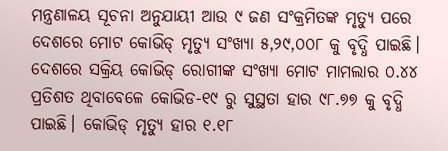ମନ୍ତ୍ରଣାଳୟ ସୂଚନା ଅନୁଯାୟୀ ଆଉ ୯ ଜଣ ସଂକ୍ରମିତଙ୍କ ମୃତ୍ୟୁ ପରେ ଦେଶରେ ମୋଟ କୋଭିଡ୍ ମୃତ୍ୟୁ ସଂଖ୍ୟା ୫,୨୯,୦୦୮ କୁ ବୃଦ୍ଧି ପାଇଛି। ଦେଶରେ ସକ୍ରିୟ କୋଭିଡ୍ ରୋଗୀଙ୍କ ସଂଖ୍ୟା ମୋଟ ମାମଲାର ୦.୪୪ ପ୍ରତିଶତ ଥିବାବେଳେ କୋଭିଡ-୧୯ ରୁ ସୁସ୍ଥତା ହାର ୯୮.୭୭ କୁ ବୃଦ୍ଧି ପାଇଛି। କୋଭିଡ୍ ମୃତ୍ୟୁ ହାର ୧.୧୮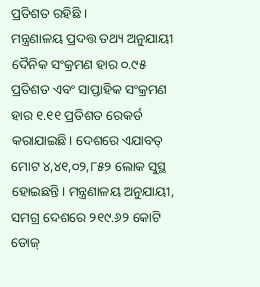ପ୍ରତିଶତ ରହିଛି ।
ମନ୍ତ୍ରଣାଳୟ ପ୍ରଦତ୍ତ ତଥ୍ୟ ଅନୁଯାୟୀ ଦୈନିକ ସଂକ୍ରମଣ ହାର ୦.୯୫ ପ୍ରତିଶତ ଏବଂ ସାପ୍ତାହିକ ସଂକ୍ରମଣ ହାର ୧.୧୧ ପ୍ରତିଶତ ରେକର୍ଡ କରାଯାଇଛି। ଦେଶରେ ଏଯାବତ୍ ମୋଟ ୪,୪୧,୦୨,୮୫୨ ଲୋକ ସୁସ୍ଥ ହୋଇଛନ୍ତି। ମନ୍ତ୍ରଣାଳୟ ଅନୁଯାୟୀ, ସମଗ୍ର ଦେଶରେ ୨୧୯.୬୨ କୋଟି ଡୋଜ୍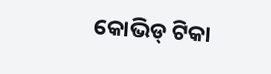କୋଭିଡ୍ ଟିକା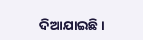ଦିଆଯାଇଛି।